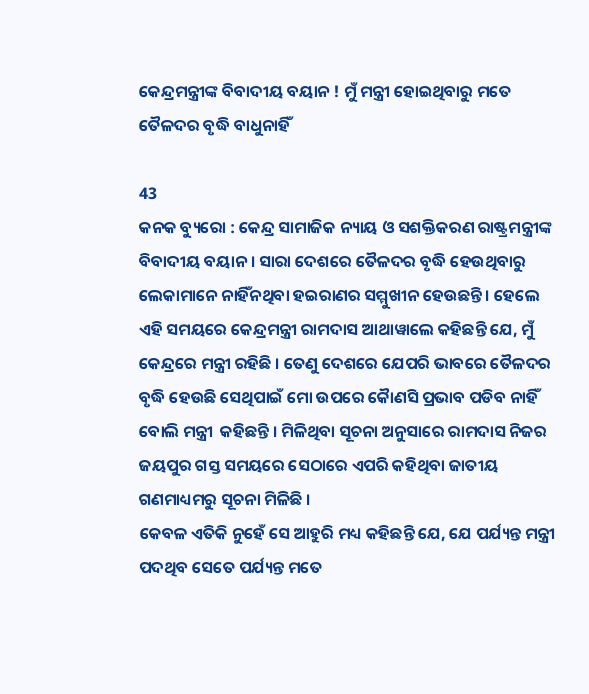କେନ୍ଦ୍ରମନ୍ତ୍ରୀଙ୍କ ବିବାଦୀୟ ବୟାନ ! ମୁଁ ମନ୍ତ୍ରୀ ହୋଇଥିବାରୁ ମତେ ତୈଳଦର ବୃଦ୍ଧି ବାଧୁନାହିଁ

43
କନକ ବ୍ୟୁରୋ : କେନ୍ଦ୍ର ସାମାଜିକ ନ୍ୟାୟ ଓ ସଶକ୍ତିକରଣ ରାଷ୍ଟ୍ରମନ୍ତ୍ରୀଙ୍କ ବିବାଦୀୟ ବୟାନ । ସାରା ଦେଶରେ ତୈଳଦର ବୃଦ୍ଧି ହେଉଥିବାରୁ ଲେକାମାନେ ନାହିଁନଥିବା ହଇରାଣର ସମ୍ମୁଖୀନ ହେଉଛନ୍ତି । ହେଲେ ଏହି ସମୟରେ କେନ୍ଦ୍ରମନ୍ତ୍ରୀ ରାମଦାସ ଆଥାୱାଲେ କହିଛନ୍ତି ଯେ, ମୁଁ କେନ୍ଦ୍ରରେ ମନ୍ତ୍ରୀ ରହିଛି । ତେଣୁ ଦେଶରେ ଯେପରି ଭାବରେ ତୈଳଦର ବୃଦ୍ଧି ହେଉଛି ସେଥିପାଇଁ ମୋ ଉପରେ କୈାଣସି ପ୍ରଭାବ ପଡିବ ନାହିଁ ବୋଲି ମନ୍ତ୍ରୀ  କହିଛନ୍ତି । ମିଳିଥିବା ସୂଚନା ଅନୁସାରେ ରାମଦାସ ନିଜର ଜୟପୁର ଗସ୍ତ ସମୟରେ ସେଠାରେ ଏପରି କହିଥିବା ଜାତୀୟ ଗଣମାଧ୍ୟମରୁ ସୂଚନା ମିଳିଛି ।
କେବଳ ଏତିକି ନୁହେଁ ସେ ଆହୁରି ମଧ୍ୟ କହିଛନ୍ତି ଯେ, ଯେ ପର୍ଯ୍ୟନ୍ତ ମନ୍ତ୍ରୀ ପଦଥିବ ସେତେ ପର୍ଯ୍ୟନ୍ତ ମତେ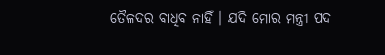ତୈଳଦର ବାଧିବ ନାହିଁ । ଯଦି ମୋର ମନ୍ତ୍ରୀ ପଦ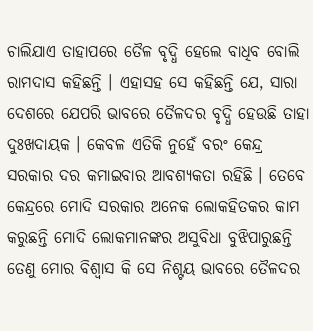ଚାଲିଯାଏ ତାହାପରେ ତୈଳ ବୃଦ୍ଧି ହେଲେ ବାଧିବ ବୋଲି ରାମଦାସ କହିଛନ୍ତି । ଏହାସହ ସେ କହିଛନ୍ତି ଯେ, ସାରା ଦେଶରେ ଯେପରି ଭାବରେ ତୈଳଦର ବୃଦ୍ଧି ହେଉଛି ତାହା ଦୁଃଖଦାୟକ । କେବଳ ଏତିକି ନୁହେଁ ବରଂ କେନ୍ଦ୍ର ସରକାର ଦର କମାଇବାର ଆବଶ୍ୟକତା ରହିଛି । ତେବେ କେନ୍ଦ୍ରରେ ମୋଦି ସରକାର ଅନେକ ଲୋକହିତକର କାମ କରୁଛନ୍ତି ମୋଦି ଲୋକମାନଙ୍କର ଅସୁବିଧା ବୁଝିପାରୁଛନ୍ତି ତେଣୁ ମୋର ବିଶ୍ୱାସ କି ସେ ନିଶ୍ଟୟ ଭାବରେ ତୈଳଦର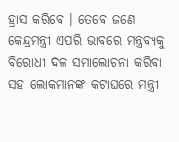ହ୍ରାସ କରିବେ । ତେବେ ଜଣେ କେନ୍ଦ୍ରମନ୍ତ୍ରୀ ଏପରି ଭାବରେ ମନ୍ତ୍ରବ୍ୟକୁ ବିରୋଧୀ ଦଳ ସମାଲୋଚନା କରିବା ସହ ଲୋକମାନଙ୍କ କଟାଘରେ ମନ୍ତ୍ରୀ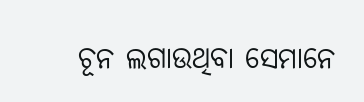ଚୂନ ଲଗାଉଥିବା ସେମାନେ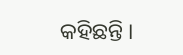କହିଛନ୍ତି ।